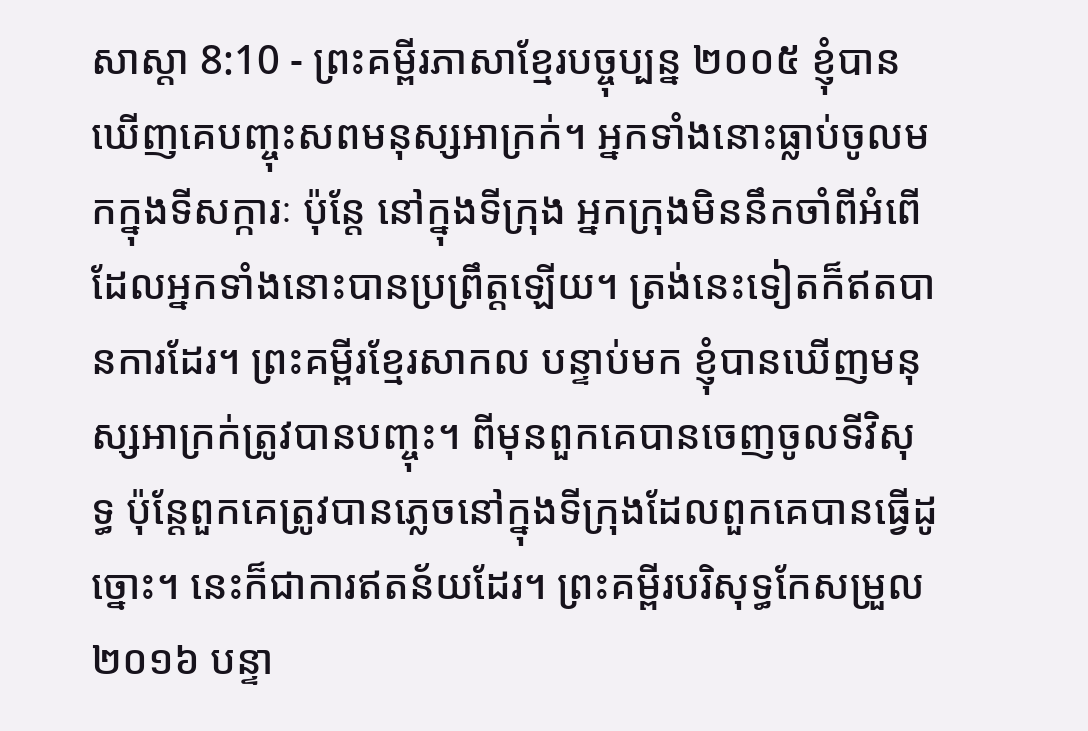សាស្តា 8:10 - ព្រះគម្ពីរភាសាខ្មែរបច្ចុប្បន្ន ២០០៥ ខ្ញុំបានឃើញគេបញ្ចុះសពមនុស្សអាក្រក់។ អ្នកទាំងនោះធ្លាប់ចូលមកក្នុងទីសក្ការៈ ប៉ុន្តែ នៅក្នុងទីក្រុង អ្នកក្រុងមិននឹកចាំពីអំពើដែលអ្នកទាំងនោះបានប្រព្រឹត្តឡើយ។ ត្រង់នេះទៀតក៏ឥតបានការដែរ។ ព្រះគម្ពីរខ្មែរសាកល បន្ទាប់មក ខ្ញុំបានឃើញមនុស្សអាក្រក់ត្រូវបានបញ្ចុះ។ ពីមុនពួកគេបានចេញចូលទីវិសុទ្ធ ប៉ុន្តែពួកគេត្រូវបានភ្លេចនៅក្នុងទីក្រុងដែលពួកគេបានធ្វើដូច្នោះ។ នេះក៏ជាការឥតន័យដែរ។ ព្រះគម្ពីរបរិសុទ្ធកែសម្រួល ២០១៦ បន្ទា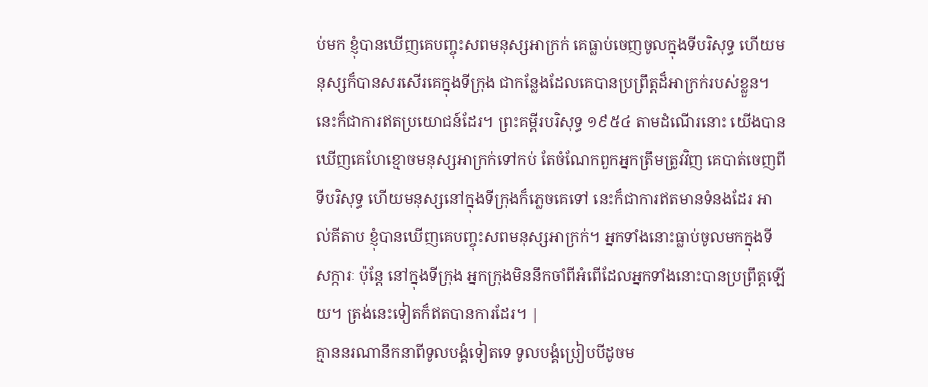ប់មក ខ្ញុំបានឃើញគេបញ្ចុះសពមនុស្សអាក្រក់ គេធ្លាប់ចេញចូលក្នុងទីបរិសុទ្ធ ហើយមនុស្សក៏បានសរសើរគេក្នុងទីក្រុង ជាកន្លែងដែលគេបានប្រព្រឹត្តដ៏អាក្រក់របស់ខ្លួន។ នេះក៏ជាការឥតប្រយោជន៍ដែរ។ ព្រះគម្ពីរបរិសុទ្ធ ១៩៥៤ តាមដំណើរនោះ យើងបានឃើញគេហែខ្មោចមនុស្សអាក្រក់ទៅកប់ តែចំណែកពួកអ្នកត្រឹមត្រូវវិញ គេបាត់ចេញពីទីបរិសុទ្ធ ហើយមនុស្សនៅក្នុងទីក្រុងក៏ភ្លេចគេទៅ នេះក៏ជាការឥតមានទំនងដែរ អាល់គីតាប ខ្ញុំបានឃើញគេបញ្ចុះសពមនុស្សអាក្រក់។ អ្នកទាំងនោះធ្លាប់ចូលមកក្នុងទីសក្ការៈ ប៉ុន្តែ នៅក្នុងទីក្រុង អ្នកក្រុងមិននឹកចាំពីអំពើដែលអ្នកទាំងនោះបានប្រព្រឹត្តឡើយ។ ត្រង់នេះទៀតក៏ឥតបានការដែរ។ |
គ្មាននរណានឹកនាពីទូលបង្គំទៀតទេ ទូលបង្គំប្រៀបបីដូចម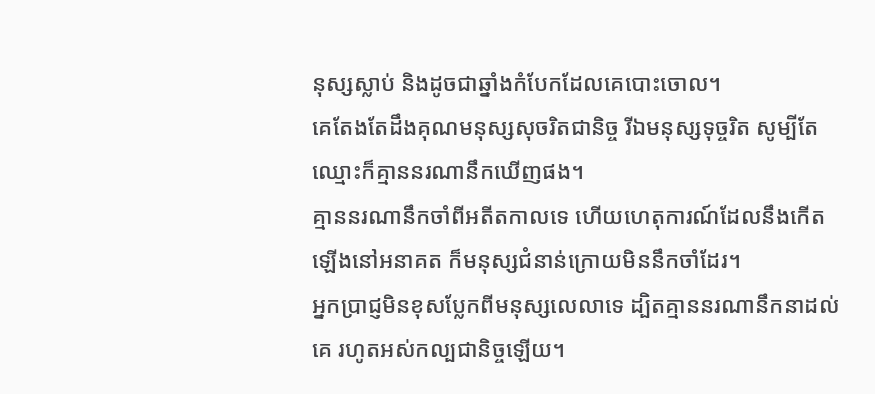នុស្សស្លាប់ និងដូចជាឆ្នាំងកំបែកដែលគេបោះចោល។
គេតែងតែដឹងគុណមនុស្សសុចរិតជានិច្ច រីឯមនុស្សទុច្ចរិត សូម្បីតែឈ្មោះក៏គ្មាននរណានឹកឃើញផង។
គ្មាននរណានឹកចាំពីអតីតកាលទេ ហើយហេតុការណ៍ដែលនឹងកើតឡើងនៅអនាគត ក៏មនុស្សជំនាន់ក្រោយមិននឹកចាំដែរ។
អ្នកប្រាជ្ញមិនខុសប្លែកពីមនុស្សលេលាទេ ដ្បិតគ្មាននរណានឹកនាដល់គេ រហូតអស់កល្បជានិច្ចឡើយ។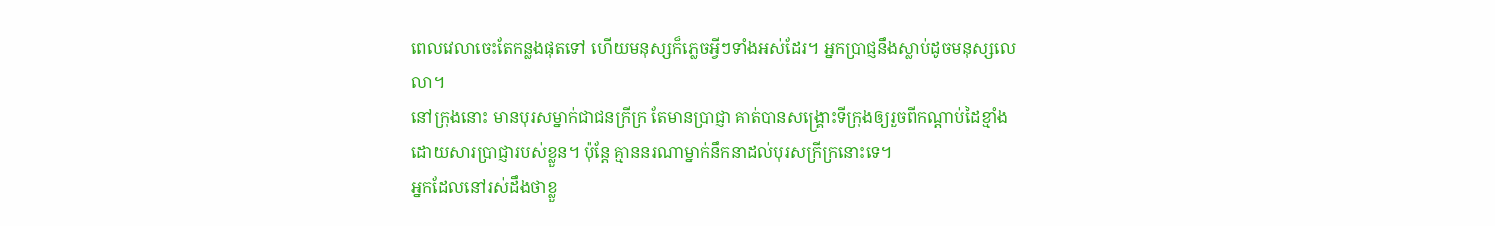ពេលវេលាចេះតែកន្លងផុតទៅ ហើយមនុស្សក៏ភ្លេចអ្វីៗទាំងអស់ដែរ។ អ្នកប្រាជ្ញនឹងស្លាប់ដូចមនុស្សលេលា។
នៅក្រុងនោះ មានបុរសម្នាក់ជាជនក្រីក្រ តែមានប្រាជ្ញា គាត់បានសង្គ្រោះទីក្រុងឲ្យរួចពីកណ្ដាប់ដៃខ្មាំង ដោយសារប្រាជ្ញារបស់ខ្លួន។ ប៉ុន្តែ គ្មាននរណាម្នាក់នឹកនាដល់បុរសក្រីក្រនោះទេ។
អ្នកដែលនៅរស់ដឹងថាខ្លួ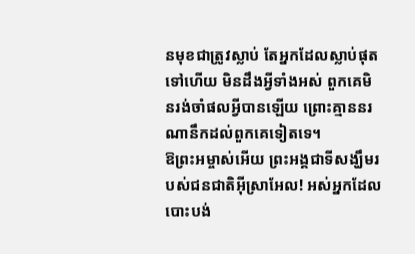នមុខជាត្រូវស្លាប់ តែអ្នកដែលស្លាប់ផុតទៅហើយ មិនដឹងអ្វីទាំងអស់ ពួកគេមិនរង់ចាំផលអ្វីបានឡើយ ព្រោះគ្មាននរណានឹកដល់ពួកគេទៀតទេ។
ឱព្រះអម្ចាស់អើយ ព្រះអង្គជាទីសង្ឃឹមរបស់ជនជាតិអ៊ីស្រាអែល! អស់អ្នកដែលបោះបង់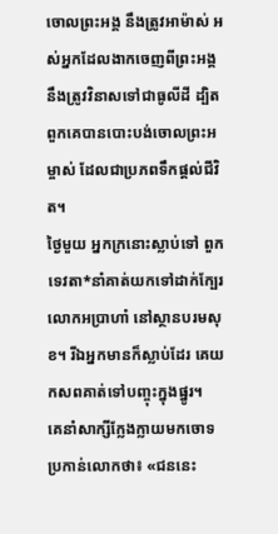ចោលព្រះអង្គ នឹងត្រូវអាម៉ាស់ អស់អ្នកដែលងាកចេញពីព្រះអង្គ នឹងត្រូវវិនាសទៅជាធូលីដី ដ្បិតពួកគេបានបោះបង់ចោលព្រះអម្ចាស់ ដែលជាប្រភពទឹកផ្ដល់ជីវិត។
ថ្ងៃមួយ អ្នកក្រនោះស្លាប់ទៅ ពួកទេវតា*នាំគាត់យកទៅដាក់ក្បែរលោកអប្រាហាំ នៅស្ថានបរមសុខ។ រីឯអ្នកមានក៏ស្លាប់ដែរ គេយកសពគាត់ទៅបញ្ចុះក្នុងផ្នូរ។
គេនាំសាក្សីក្លែងក្លាយមកចោទប្រកាន់លោកថា៖ «ជននេះ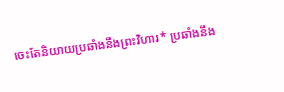ចេះតែនិយាយប្រឆាំងនឹងព្រះវិហារ* ប្រឆាំងនឹង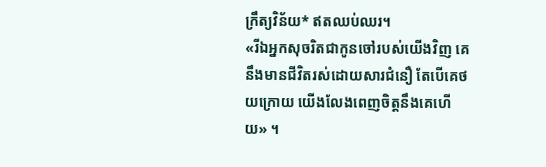ក្រឹត្យវិន័យ* ឥតឈប់ឈរ។
«រីឯអ្នកសុចរិតជាកូនចៅរបស់យើងវិញ គេនឹងមានជីវិតរស់ដោយសារជំនឿ តែបើគេថយក្រោយ យើងលែងពេញចិត្តនឹងគេហើយ» ។